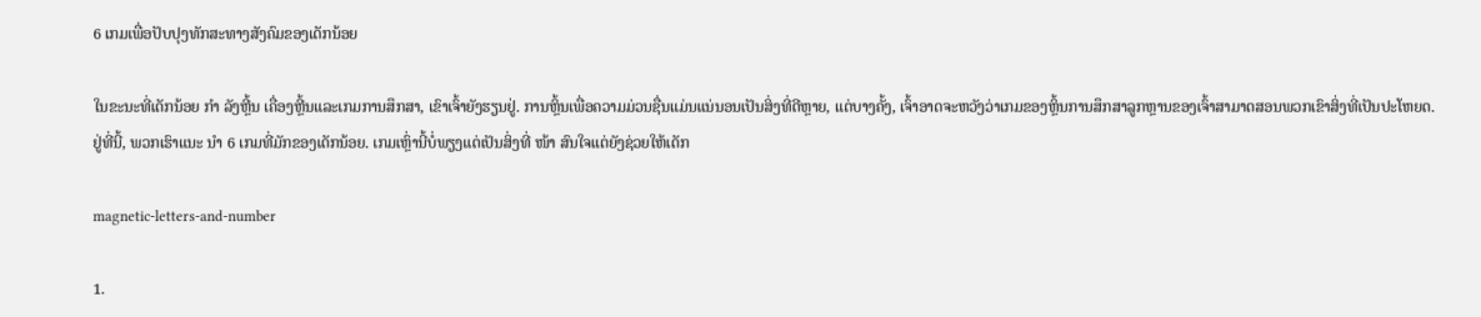6 ເກມເພື່ອປັບປຸງທັກສະທາງສັງຄົມຂອງເດັກນ້ອຍ

ໃນຂະນະທີ່ເດັກນ້ອຍ ກຳ ລັງຫຼີ້ນ ເຄື່ອງຫຼີ້ນແລະເກມການສຶກສາ, ເຂົາເຈົ້າຍັງຮຽນຢູ່. ການຫຼິ້ນເພື່ອຄວາມມ່ວນຊື່ນແມ່ນແນ່ນອນເປັນສິ່ງທີ່ດີຫຼາຍ, ແຕ່ບາງຄັ້ງ, ເຈົ້າອາດຈະຫວັງວ່າເກມຂອງຫຼິ້ນການສຶກສາລູກຫຼານຂອງເຈົ້າສາມາດສອນພວກເຂົາສິ່ງທີ່ເປັນປະໂຫຍດ. ຢູ່ທີ່ນີ້, ພວກເຮົາແນະ ນຳ 6 ເກມທີ່ມັກຂອງເດັກນ້ອຍ. ເກມເຫຼົ່ານີ້ບໍ່ພຽງແຕ່ເປັນສິ່ງທີ່ ໜ້າ ສົນໃຈແຕ່ຍັງຊ່ວຍໃຫ້ເດັກ

magnetic-letters-and-number

1.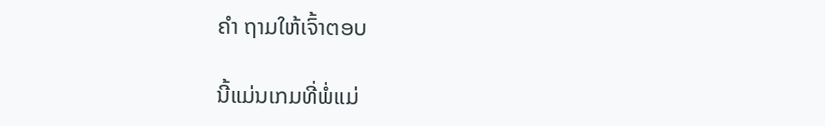ຄຳ ຖາມໃຫ້ເຈົ້າຕອບ

ນີ້ແມ່ນເກມທີ່ພໍ່ແມ່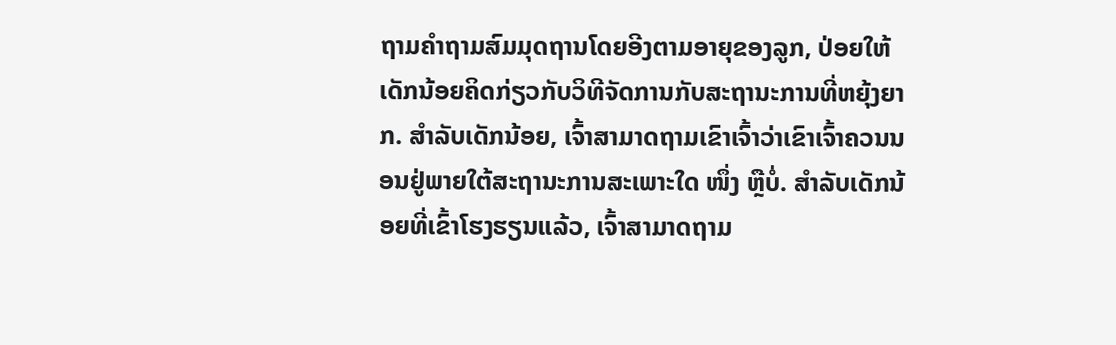ຖາມຄໍາຖາມສົມມຸດຖານໂດຍອີງຕາມອາຍຸຂອງລູກ, ປ່ອຍໃຫ້ເດັກນ້ອຍຄິດກ່ຽວກັບວິທີຈັດການກັບສະຖານະການທີ່ຫຍຸ້ງຍາກ. ສໍາລັບເດັກນ້ອຍ, ເຈົ້າສາມາດຖາມເຂົາເຈົ້າວ່າເຂົາເຈົ້າຄວນນອນຢູ່ພາຍໃຕ້ສະຖານະການສະເພາະໃດ ໜຶ່ງ ຫຼືບໍ່. ສໍາລັບເດັກນ້ອຍທີ່ເຂົ້າໂຮງຮຽນແລ້ວ, ເຈົ້າສາມາດຖາມ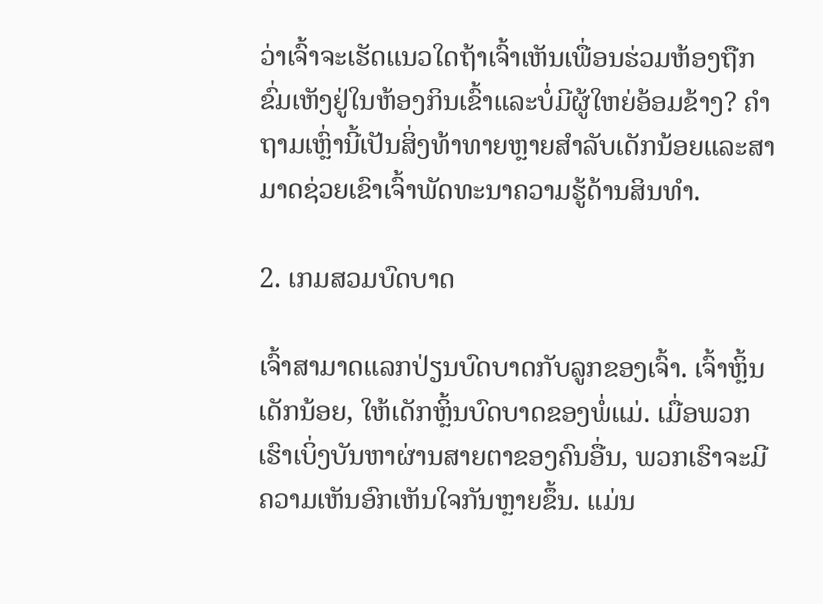ວ່າເຈົ້າຈະເຮັດແນວໃດຖ້າເຈົ້າເຫັນເພື່ອນຮ່ວມຫ້ອງຖືກຂົ່ມເຫັງຢູ່ໃນຫ້ອງກິນເຂົ້າແລະບໍ່ມີຜູ້ໃຫຍ່ອ້ອມຂ້າງ? ຄໍາຖາມເຫຼົ່ານີ້ເປັນສິ່ງທ້າທາຍຫຼາຍສໍາລັບເດັກນ້ອຍແລະສາມາດຊ່ວຍເຂົາເຈົ້າພັດທະນາຄວາມຮູ້ດ້ານສິນທໍາ.

2. ເກມສວມບົດບາດ

ເຈົ້າສາມາດແລກປ່ຽນບົດບາດກັບລູກຂອງເຈົ້າ. ເຈົ້າຫຼິ້ນເດັກນ້ອຍ, ໃຫ້ເດັກຫຼິ້ນບົດບາດຂອງພໍ່ແມ່. ເມື່ອພວກເຮົາເບິ່ງບັນຫາຜ່ານສາຍຕາຂອງຄົນອື່ນ, ພວກເຮົາຈະມີຄວາມເຫັນອົກເຫັນໃຈກັນຫຼາຍຂຶ້ນ. ແມ່ນ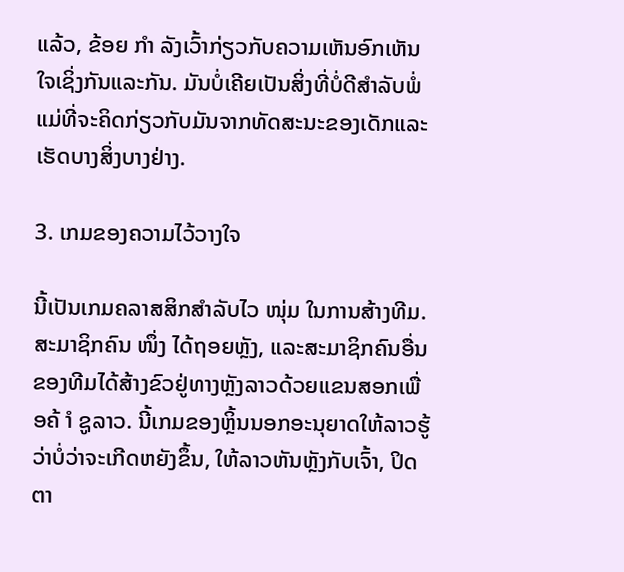ແລ້ວ, ຂ້ອຍ ກຳ ລັງເວົ້າກ່ຽວກັບຄວາມເຫັນອົກເຫັນໃຈເຊິ່ງກັນແລະກັນ. ມັນບໍ່ເຄີຍເປັນສິ່ງທີ່ບໍ່ດີສໍາລັບພໍ່ແມ່ທີ່ຈະຄິດກ່ຽວກັບມັນຈາກທັດສະນະຂອງເດັກແລະເຮັດບາງສິ່ງບາງຢ່າງ.

3. ເກມຂອງຄວາມໄວ້ວາງໃຈ

ນີ້ເປັນເກມຄລາສສິກສໍາລັບໄວ ໜຸ່ມ ໃນການສ້າງທີມ. ສະມາຊິກຄົນ ໜຶ່ງ ໄດ້ຖອຍຫຼັງ, ແລະສະມາຊິກຄົນອື່ນຂອງທີມໄດ້ສ້າງຂົວຢູ່ທາງຫຼັງລາວດ້ວຍແຂນສອກເພື່ອຄ້ ຳ ຊູລາວ. ນີ້ເກມຂອງຫຼິ້ນນອກອະນຸຍາດໃຫ້ລາວຮູ້ວ່າບໍ່ວ່າຈະເກີດຫຍັງຂຶ້ນ, ໃຫ້ລາວຫັນຫຼັງກັບເຈົ້າ, ປິດຕາ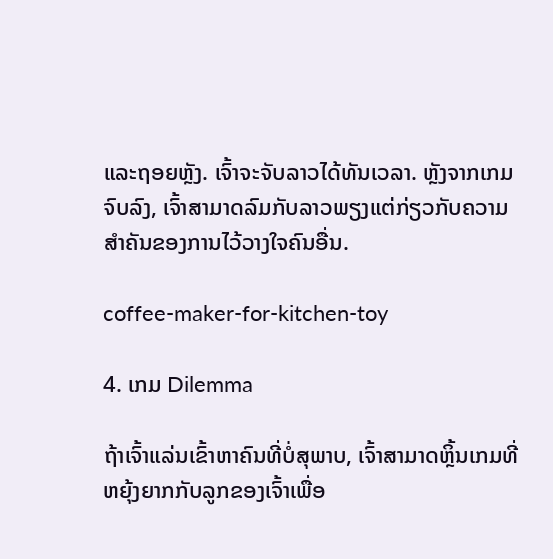ແລະຖອຍຫຼັງ. ເຈົ້າຈະຈັບລາວໄດ້ທັນເວລາ. ຫຼັງຈາກເກມຈົບລົງ, ເຈົ້າສາມາດລົມກັບລາວພຽງແຕ່ກ່ຽວກັບຄວາມສໍາຄັນຂອງການໄວ້ວາງໃຈຄົນອື່ນ.

coffee-maker-for-kitchen-toy

4. ເກມ Dilemma

ຖ້າເຈົ້າແລ່ນເຂົ້າຫາຄົນທີ່ບໍ່ສຸພາບ, ເຈົ້າສາມາດຫຼິ້ນເກມທີ່ຫຍຸ້ງຍາກກັບລູກຂອງເຈົ້າເພື່ອ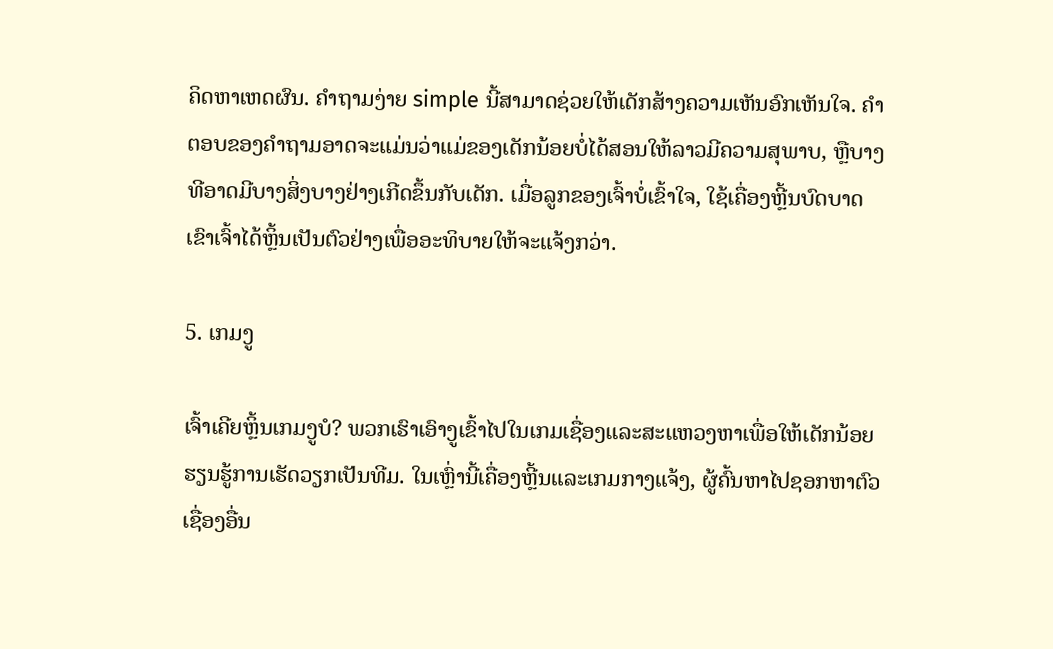ຄິດຫາເຫດຜົນ. ຄໍາຖາມງ່າຍ simple ນີ້ສາມາດຊ່ວຍໃຫ້ເດັກສ້າງຄວາມເຫັນອົກເຫັນໃຈ. ຄໍາຕອບຂອງຄໍາຖາມອາດຈະແມ່ນວ່າແມ່ຂອງເດັກນ້ອຍບໍ່ໄດ້ສອນໃຫ້ລາວມີຄວາມສຸພາບ, ຫຼືບາງທີອາດມີບາງສິ່ງບາງຢ່າງເກີດຂຶ້ນກັບເດັກ. ເມື່ອລູກຂອງເຈົ້າບໍ່ເຂົ້າໃຈ, ໃຊ້ເຄື່ອງຫຼີ້ນບົດບາດ ເຂົາເຈົ້າໄດ້ຫຼິ້ນເປັນຕົວຢ່າງເພື່ອອະທິບາຍໃຫ້ຈະແຈ້ງກວ່າ.

5. ເກມງູ

ເຈົ້າເຄີຍຫຼິ້ນເກມງູບໍ? ພວກເຮົາເອົາງູເຂົ້າໄປໃນເກມເຊື່ອງແລະສະແຫວງຫາເພື່ອໃຫ້ເດັກນ້ອຍຮຽນຮູ້ການເຮັດວຽກເປັນທີມ. ໃນເຫຼົ່ານີ້ເຄື່ອງຫຼີ້ນແລະເກມກາງແຈ້ງ, ຜູ້ຄົ້ນຫາໄປຊອກຫາຕົວເຊື່ອງອື່ນ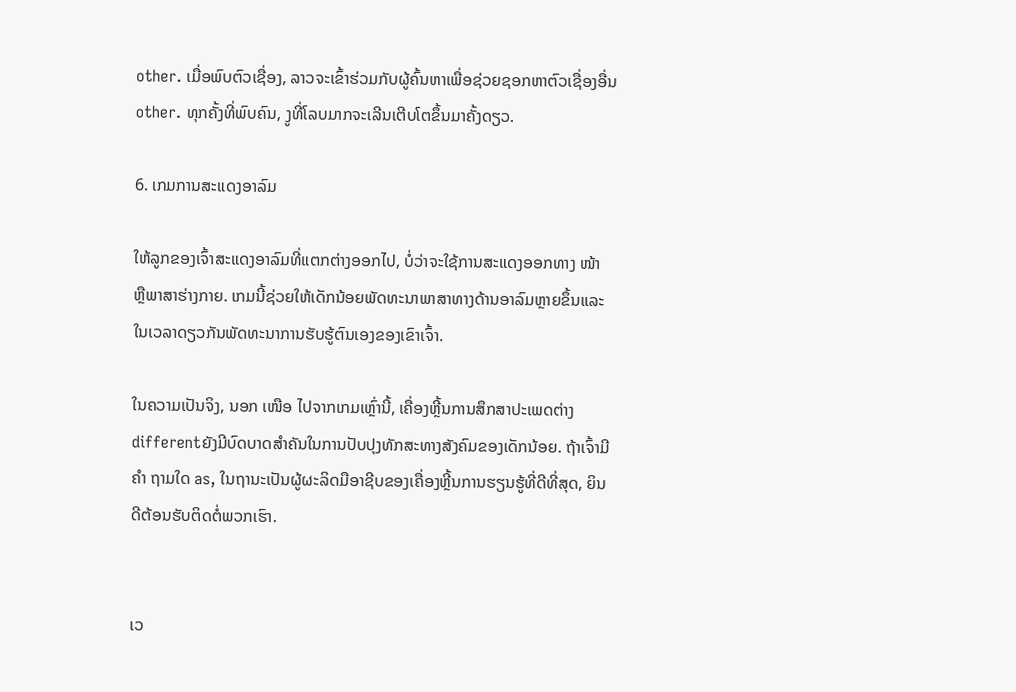other. ເມື່ອພົບຕົວເຊື່ອງ, ລາວຈະເຂົ້າຮ່ວມກັບຜູ້ຄົ້ນຫາເພື່ອຊ່ວຍຊອກຫາຕົວເຊື່ອງອື່ນ other. ທຸກຄັ້ງທີ່ພົບຄົນ, ງູທີ່ໂລບມາກຈະເລີນເຕີບໂຕຂຶ້ນມາຄັ້ງດຽວ.

6. ເກມການສະແດງອາລົມ

ໃຫ້ລູກຂອງເຈົ້າສະແດງອາລົມທີ່ແຕກຕ່າງອອກໄປ, ບໍ່ວ່າຈະໃຊ້ການສະແດງອອກທາງ ໜ້າ ຫຼືພາສາຮ່າງກາຍ. ເກມນີ້ຊ່ວຍໃຫ້ເດັກນ້ອຍພັດທະນາພາສາທາງດ້ານອາລົມຫຼາຍຂຶ້ນແລະໃນເວລາດຽວກັນພັດທະນາການຮັບຮູ້ຕົນເອງຂອງເຂົາເຈົ້າ.

ໃນຄວາມເປັນຈິງ, ນອກ ເໜືອ ໄປຈາກເກມເຫຼົ່ານີ້, ເຄື່ອງຫຼີ້ນການສຶກສາປະເພດຕ່າງ differentຍັງມີບົດບາດສໍາຄັນໃນການປັບປຸງທັກສະທາງສັງຄົມຂອງເດັກນ້ອຍ. ຖ້າເຈົ້າມີ ຄຳ ຖາມໃດ as, ໃນຖານະເປັນຜູ້ຜະລິດມືອາຊີບຂອງເຄື່ອງຫຼີ້ນການຮຽນຮູ້ທີ່ດີທີ່ສຸດ, ຍິນດີຕ້ອນຮັບຕິດຕໍ່ພວກເຮົາ.


ເວ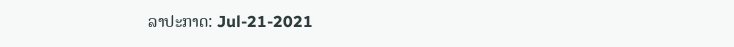ລາປະກາດ: Jul-21-2021